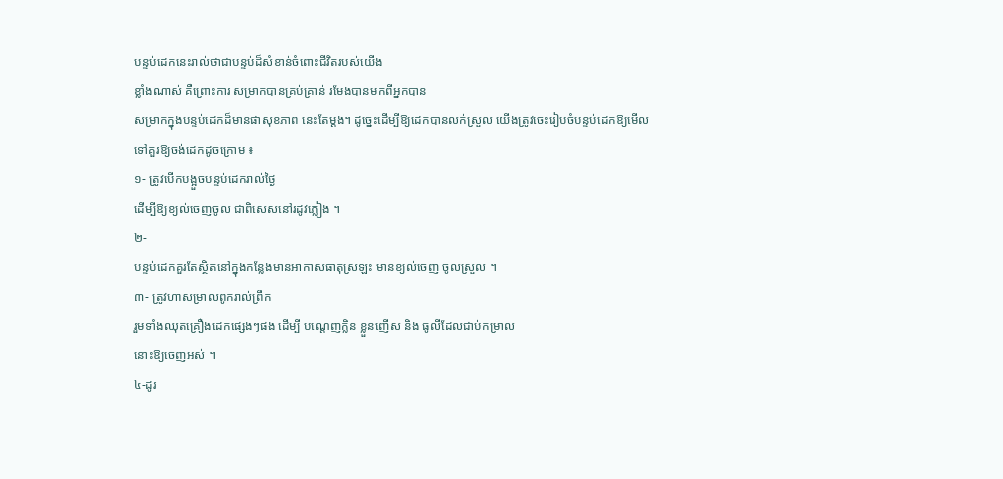បន្ទប់ដេកនេះរាល់ថាជាបន្ទប់ដ៏សំខាន់ចំពោះជីវិតរបស់យើង
ខ្លាំងណាស់ គឺព្រោះការ សម្រាកបានគ្រប់គ្រាន់ រមែងបានមកពីអ្នកបាន
សម្រាកក្នុងបន្ទប់ដេកដ៏មានផាសុខភាព នេះតែម្ដង។ ដូច្នេះដើម្បីឱ្យដេកបានលក់ស្រួល យើងត្រូវចេះរៀបចំបន្ទប់ដេកឱ្យមើល
ទៅគួរឱ្យចង់ដេកដូចក្រោម ៖
១- ត្រូវបើកបង្អួចបន្ទប់ដេករាល់ថ្ងៃ
ដើម្បីឱ្យខ្យល់ចេញចូល ជាពិសេសនៅរដូវភ្លៀង ។
២-
បន្ទប់ដេកគួរតែស្ថិតនៅក្នុងកន្លែងមានអាកាសធាតុស្រឡះ មានខ្យល់ចេញ ចូលស្រួល ។
៣- ត្រូវហាសម្រាលពូករាល់ព្រឹក
រួមទាំងឈុតគ្រឿងដេកផ្សេងៗផង ដើម្បី បណ្តេញក្លិន ខ្លួនញើស និង ធូលីដែលជាប់កម្រាល
នោះឱ្យចេញអស់ ។
៤-ដូរ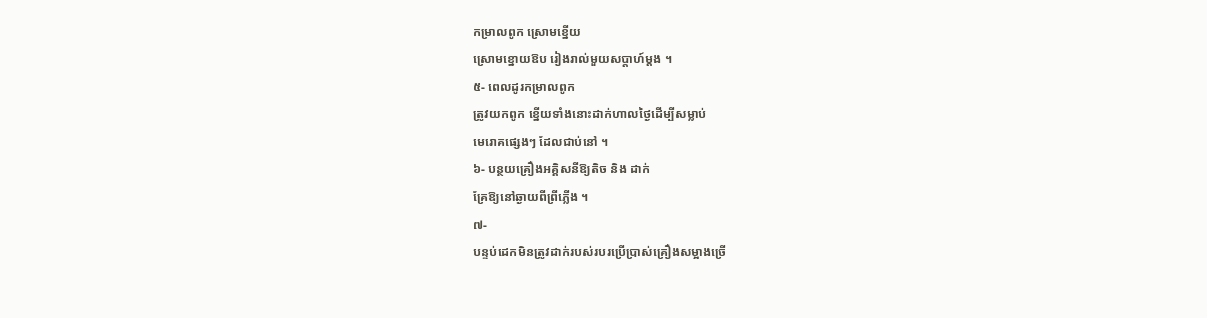កម្រាលពូក ស្រោមខ្នើយ
ស្រោមខ្នោយឱប រៀងរាល់មួយសប្ដាហ៍ម្ដង ។
៥- ពេលដូរកម្រាលពូក
ត្រូវយកពូក ខ្នើយទាំងនោះដាក់ហាលថ្ងៃដើម្បីសម្លាប់
មេរោគផ្សេងៗ ដែលជាប់នៅ ។
៦- បន្ថយគ្រឿងអគ្គិសនីឱ្យតិច និង ដាក់
គ្រែឱ្យនៅឆ្ងាយពីព្រីភ្លើង ។
៧-
បន្ទប់ដេកមិនត្រូវដាក់របស់របរប្រើប្រាស់គ្រឿងសម្អាងច្រើ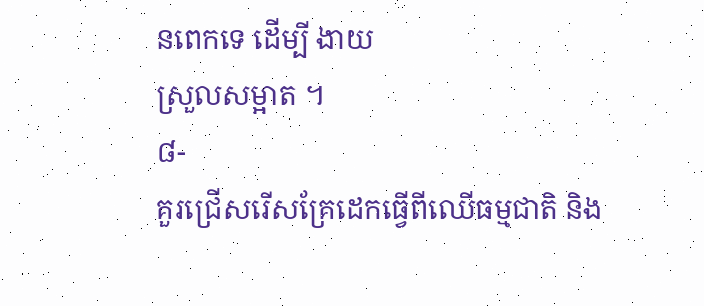នពេកទេ ដើម្បី ងាយ
ស្រួលសម្អាត ។
៨-
គួរជ្រើសរើសគ្រែដេកធ្វើពីឈើធម្មជាតិ និង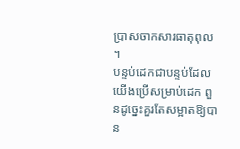ប្រាសចាកសារធាតុពុល ។
បន្ទប់ដេកជាបន្ទប់ដែលយើងប្រើសម្រាប់ដេក ពួនដូច្នេះគួរតែសម្អាតឱ្យបាន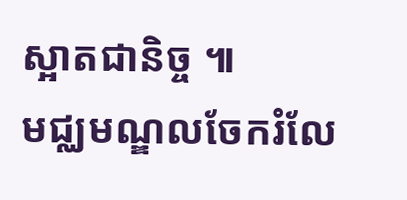ស្អាតជានិច្ច ៕
មជ្ឈមណ្ឌលចែករំលែ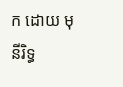ក ដោយ មុនីរិទ្ធ